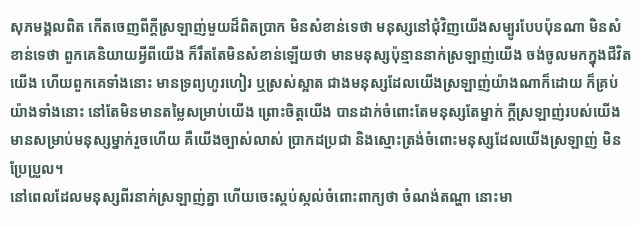សុភមង្គលពិត កើតចេញពីក្ដីស្រឡាញ់មួយដ៏ពិតប្រាក មិនសំខាន់ទេថា មនុស្សនៅជុំវិញយើងសម្បូរបែបប៉ុនណា មិនសំខាន់ទេថា ពួកគេនិយាយអ្វីពីយើង ក៏រឹតតែមិនសំខាន់ឡើយថា មានមនុស្សប៉ុន្មាននាក់ស្រឡាញ់យើង ចង់ចូលមកក្នុងជីវិតយើង ហើយពួកគេទាំងនោះ មានទ្រព្យហូរហៀរ ឬស្រស់ស្អាត ជាងមនុស្សដែលយើងស្រឡាញ់យ៉ាងណាក៏ដោយ ក៏គ្រប់យ៉ាងទាំងនោះ នៅតែមិនមានតម្លៃសម្រាប់យើង ព្រោះចិត្តយើង បានដាក់ចំពោះតែមនុស្សតែម្នាក់ ក្ដីស្រឡាញ់របស់យើង មានសម្រាប់មនុស្សម្នាក់រួចហើយ គឺយើងច្បាស់លាស់ ប្រាកដប្រជា និងស្មោះត្រង់ចំពោះមនុស្សដែលយើងស្រឡាញ់ មិនប្រែប្រួល។
នៅពេលដែលមនុស្សពីរនាក់ស្រឡាញ់គ្នា ហើយចេះស្កប់ស្កល់ចំពោះពាក្យថា ចំណង់តណ្ហា នោះមា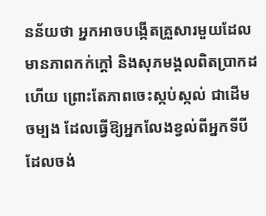នន័យថា អ្នកអាចបង្កើតគ្រួសារមួយដែលមានភាពកក់ក្ដៅ និងសុភមង្គលពិតប្រាកដហើយ ព្រោះតែភាពចេះស្កប់ស្កល់ ជាដើមចម្បង ដែលធ្វើឱ្យអ្នកលែងខ្វល់ពីអ្នកទីបី ដែលចង់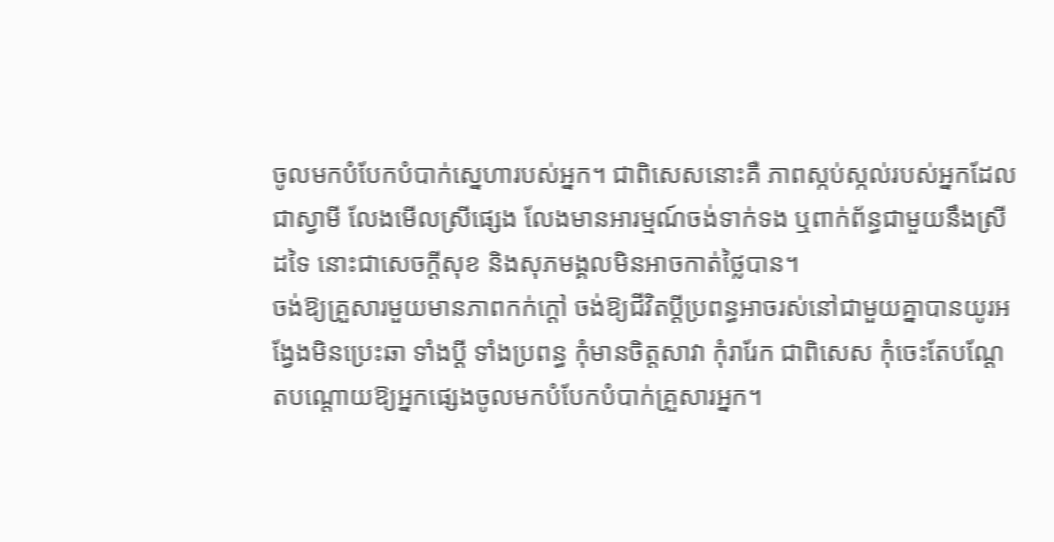ចូលមកបំបែកបំបាក់ស្នេហារបស់អ្នក។ ជាពិសេសនោះគឺ ភាពស្កប់ស្កល់របស់អ្នកដែលជាស្វាមី លែងមើលស្រីផ្សេង លែងមានអារម្មណ៍ចង់ទាក់ទង ឬពាក់ព័ន្ធជាមួយនឹងស្រីដទៃ នោះជាសេចក្ដីសុខ និងសុភមង្គលមិនអាចកាត់ថ្លៃបាន។
ចង់ឱ្យគ្រួសារមួយមានភាពកក់ក្ដៅ ចង់ឱ្យជីវិតប្ដីប្រពន្ធអាចរស់នៅជាមួយគ្នាបានយូរអង្វែងមិនប្រេះឆា ទាំងប្ដី ទាំងប្រពន្ធ កុំមានចិត្តសាវា កុំរារែក ជាពិសេស កុំចេះតែបណ្ដែតបណ្ដោយឱ្យអ្នកផ្សេងចូលមកបំបែកបំបាក់គ្រួសារអ្នក។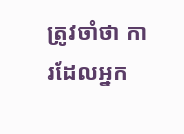ត្រូវចាំថា ការដែលអ្នក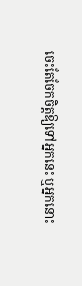ចេះតែចែកចិត្តឱ្យទៅអ្នកនេះ ឬអ្នកនោះ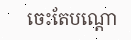ចេះតែបណ្ដោ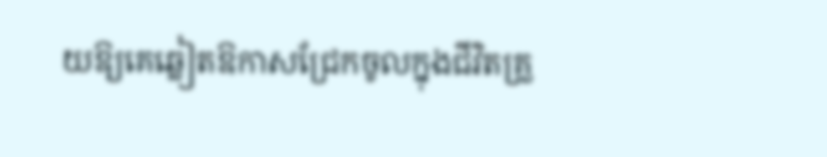យឱ្យគេឆ្លៀតឱកាសជ្រែកចូលក្នុងជីវិតគ្រួ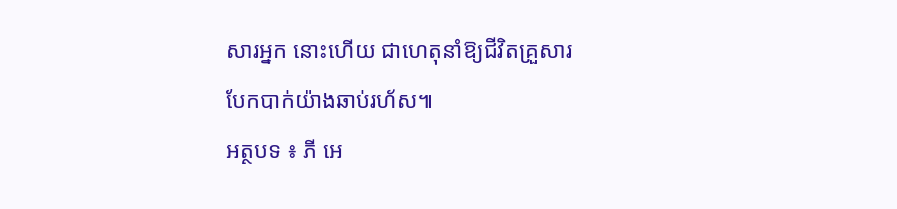សារអ្នក នោះហើយ ជាហេតុនាំឱ្យជីវិតគ្រួសារបែកបាក់យ៉ាងឆាប់រហ័ស៕
អត្ថបទ ៖ ភី អេ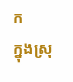ក
ក្នុងស្រុ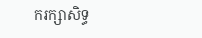ករក្សាសិទ្ធ